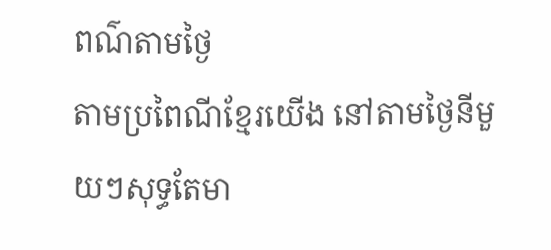ពណ៌តាមថ្ងៃ
តាមប្រពៃណីខ្មែរយើង នៅតាមថ្ងៃនីមួយៗសុទ្ធតែមា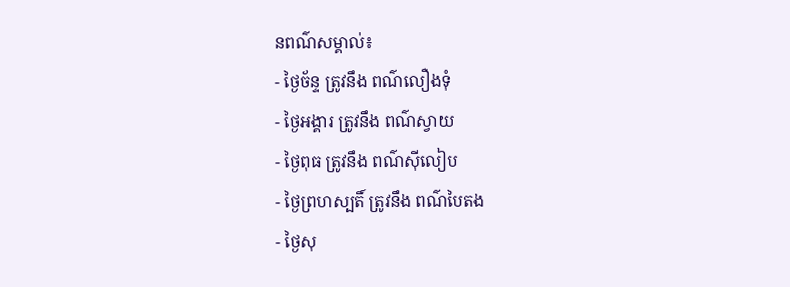នពណ៌សម្គាល់៖
- ថ្ងៃច័ន្ទ ត្រូវនឹង ពណ៌លឿងទុំ
- ថ្ងៃអង្គារ ត្រូវនឹង ពណ៌ស្វាយ
- ថ្ងៃពុធ ត្រូវនឹង ពណ៌ស៊ីលៀប
- ថ្ងៃព្រហស្បតិ៍ ត្រូវនឹង ពណ៌បៃតង
- ថ្ងៃសុ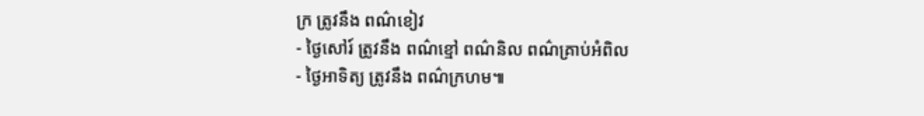ក្រ ត្រូវនឹង ពណ៌ខៀវ
- ថ្ងៃសៅរ៍ ត្រូវនឹង ពណ៌ខ្មៅ ពណ៌និល ពណ៌គ្រាប់អំពិល
- ថ្ងៃអាទិត្យ ត្រូវនឹង ពណ៌ក្រហម៕